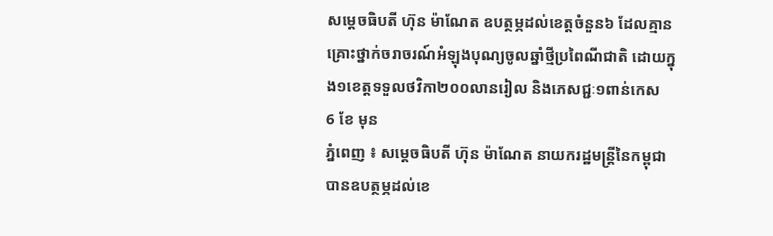សម្តេចធិបតី ហ៊ុន ម៉ាណែត ឧបត្ថម្ភដល់ខេត្តចំនួន៦ ដែលគ្មានគ្រោះថ្នាក់ចរាចរណ៍អំឡុងបុណ្យចូលឆ្នាំថ្មីប្រពៃណីជាតិ ដោយក្នុង១ខេត្តទទួលថវិកា២០០លានរៀល និងភេសជ្ជៈ១ពាន់កេស
6 ខែ មុន
ភ្នំពេញ ៖ សម្តេចធិបតី ហ៊ុន ម៉ាណែត នាយករដ្ឋមន្រ្តីនៃកម្ពុជា បានឧបត្ថម្ភដល់ខេ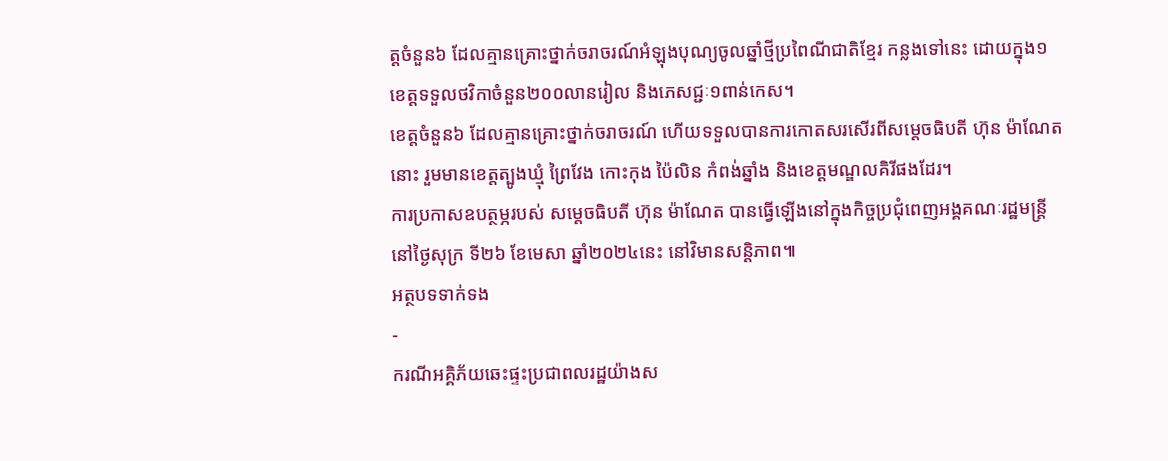ត្តចំនួន៦ ដែលគ្មានគ្រោះថ្នាក់ចរាចរណ៍អំឡុងបុណ្យចូលឆ្នាំថ្មីប្រពៃណីជាតិខ្មែរ កន្លងទៅនេះ ដោយក្នុង១ខេត្តទទួលថវិកាចំនួន២០០លានរៀល និងភេសជ្ជៈ១ពាន់កេស។
ខេត្តចំនួន៦ ដែលគ្មានគ្រោះថ្នាក់ចរាចរណ៍ ហើយទទួលបានការកោតសរសើរពីសម្តេចធិបតី ហ៊ុន ម៉ាណែតនោះ រួមមានខេត្តត្បូងឃ្មុំ ព្រៃវែង កោះកុង ប៉ៃលិន កំពង់ឆ្នាំង និងខេត្តមណ្ឌលគិរីផងដែរ។
ការប្រកាសឧបត្ថម្ភរបស់ សម្តេចធិបតី ហ៊ុន ម៉ាណែត បានធ្វើឡើងនៅក្នុងកិច្ចប្រជុំពេញអង្គគណៈរដ្ឋមន្រ្តី នៅថ្ងៃសុក្រ ទី២៦ ខែមេសា ឆ្នាំ២០២៤នេះ នៅវិមានសន្តិភាព៕
អត្ថបទទាក់ទង
-
ករណីអគ្គិភ័យឆេះផ្ទះប្រជាពលរដ្ឋយ៉ាងស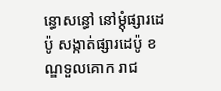ន្ធោសន្ធៅ នៅម្ដុំផ្សារដេប៉ូ សង្កាត់ផ្សារដេប៉ូ ខណ្ឌទួលគោក រាជ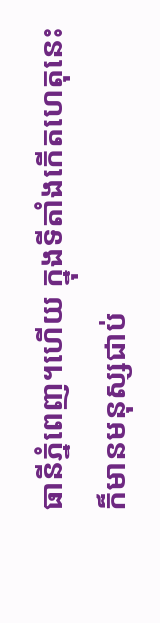ធានីភ្នំពេញ។ហើយ ក្នុងទីតាំងកើតហេតុនេះ ក៏មានមនុស្សជាប់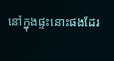នៅក្នុងផ្ទះនោះផងដែរ